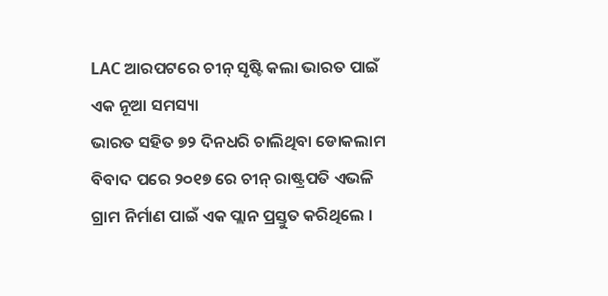LAC ଆରପଟରେ ଚୀନ୍ ସୃଷ୍ଟି କଲା ଭାରତ ପାଇଁ ଏକ ନୂଆ ସମସ୍ୟା
ଭାରତ ସହିତ ୭୨ ଦିନଧରି ଚାଲିଥିବା ଡୋକଲାମ ବିବାଦ ପରେ ୨୦୧୭ ରେ ଚୀନ୍ ରାଷ୍ଟ୍ରପତି ଏଭଳି ଗ୍ରାମ ନିର୍ମାଣ ପାଇଁ ଏକ ପ୍ଲାନ ପ୍ରସ୍ତୁତ କରିଥିଲେ ।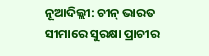ନୂଆଦିଲ୍ଲୀ: ଚୀନ୍ ଭାରତ ସୀମାରେ ସୁରକ୍ଷା ପ୍ରାଚୀର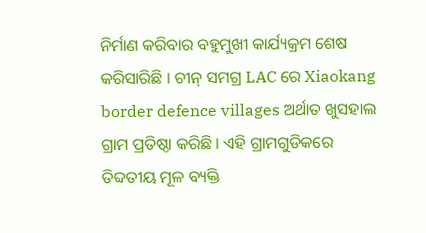ନିର୍ମାଣ କରିବାର ବହୁମୁଖୀ କାର୍ଯ୍ୟକ୍ରମ ଶେଷ କରିସାରିଛି । ଚୀନ୍ ସମଗ୍ର LAC ରେ Xiaokang border defence villages ଅର୍ଥାତ ଖୁସହାଲ ଗ୍ରାମ ପ୍ରତିଷ୍ଠା କରିଛି । ଏହି ଗ୍ରାମଗୁଡିକରେ ତିବ୍ଦତୀୟ ମୂଳ ବ୍ୟକ୍ତି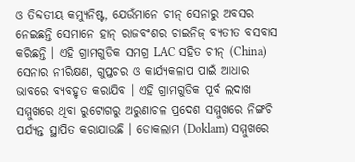ଓ ତିବ୍ଦତୀୟ କମ୍ୟୁନିଷ୍ଟ, ଯେଉଁମାନେ ଚୀନ୍ ସେନାରୁ ଅବସର ନେଇଛନ୍ତି ସେମାନେ ହାନ୍ ରାଜବଂଶର ଚାଇନିଜ୍ ବ୍ୟତୀତ ବସବାସ କରିଛନ୍ତି । ଏହି ଗ୍ରାମଗୁଡିକ ସମଗ୍ର LAC ସହିତ ଚୀନ୍ (China) ସେନାର ନୀରିକ୍ଷଣ, ଗୁପ୍ତଚର ଓ କାର୍ଯ୍ୟକଳାପ ପାଇଁ ଆଧାର ଭାବରେ ବ୍ୟବହୃତ କରାଯିବ । ଏହି ଗ୍ରାମଗୁଡିକ ପୂର୍ବ ଲଦାଖ ସମ୍ମୁଖରେ ଥିବା ରୁଟୋଗରୁ ଅରୁଣାଚଳ ପ୍ରଦେଶ ସମ୍ମୁଖରେ ନିଙ୍ଗଚି ପର୍ଯ୍ୟନ୍ତ ସ୍ଥାପିତ କରାଯାଉଛି । ଡୋକଲାମ (Doklam) ସମ୍ମୁଖରେ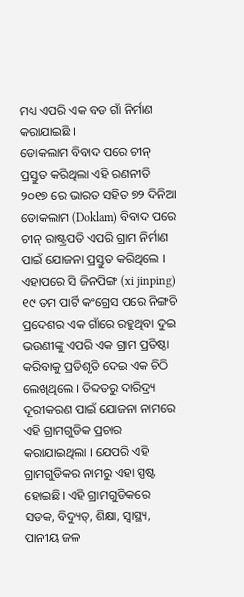ମଧ୍ୟ ଏପରି ଏକ ବଡ ଗାଁ ନିର୍ମାଣ କରାଯାଇଛି ।
ଡୋକଲାମ ବିବାଦ ପରେ ଚୀନ୍ ପ୍ରସ୍ତୁତ କରିଥିଲା ଏହି ରଣନୀତି
୨୦୧୭ ରେ ଭାରତ ସହିତ ୭୨ ଦିନିଆ ଡୋକଲାମ (Doklam) ବିବାଦ ପରେ ଚୀନ୍ ରାଷ୍ଟ୍ରପତି ଏପରି ଗ୍ରାମ ନିର୍ମାଣ ପାଇଁ ଯୋଜନା ପ୍ରସ୍ତୁତ କରିଥିଲେ । ଏହାପରେ ସି ଜିନପିଙ୍ଗ (xi jinping) ୧୯ ତମ ପାର୍ଟି କଂଗ୍ରେସ ପରେ ନିଙ୍ଗଚି ପ୍ରଦେଶର ଏକ ଗାଁରେ ରହୁଥିବା ଦୁଇ ଭଉଣୀଙ୍କୁ ଏପରି ଏକ ଗ୍ରାମ ପ୍ରତିଷ୍ଠା କରିବାକୁ ପ୍ରତିଶୃତି ଦେଇ ଏକ ଚିଠି ଲେଖିଥିଲେ । ତିବ୍ଦତରୁ ଦାରିଦ୍ର୍ୟ ଦୂରୀକରଣ ପାଇଁ ଯୋଜନା ନାମରେ ଏହି ଗ୍ରାମଗୁଡିକ ପ୍ରଚାର କରାଯାଇଥିଲା । ଯେପରି ଏହି ଗ୍ରାମଗୁଡିକର ନାମରୁ ଏହା ସ୍ପଷ୍ଟ ହୋଇଛି। ଏହି ଗ୍ରାମଗୁଡିକରେ ସଡକ, ବିଦ୍ୟୁତ୍, ଶିକ୍ଷା, ସ୍ୱାସ୍ଥ୍ୟ, ପାନୀୟ ଜଳ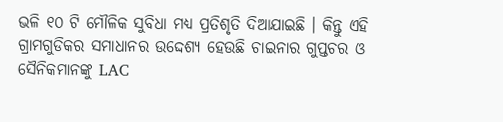ଭଳି ୧୦ ଟି ମୌଳିକ ସୁବିଧା ମଧ୍ୟ ପ୍ରତିଶୃତି ଦିଆଯାଇଛି । କିନ୍ତୁ ଏହି ଗ୍ରାମଗୁଡିକର ସମାଧାନର ଉଦ୍ଦେଶ୍ୟ ହେଉଛି ଚାଇନାର ଗୁପ୍ତଚର ଓ ସୈନିକମାନଙ୍କୁ LAC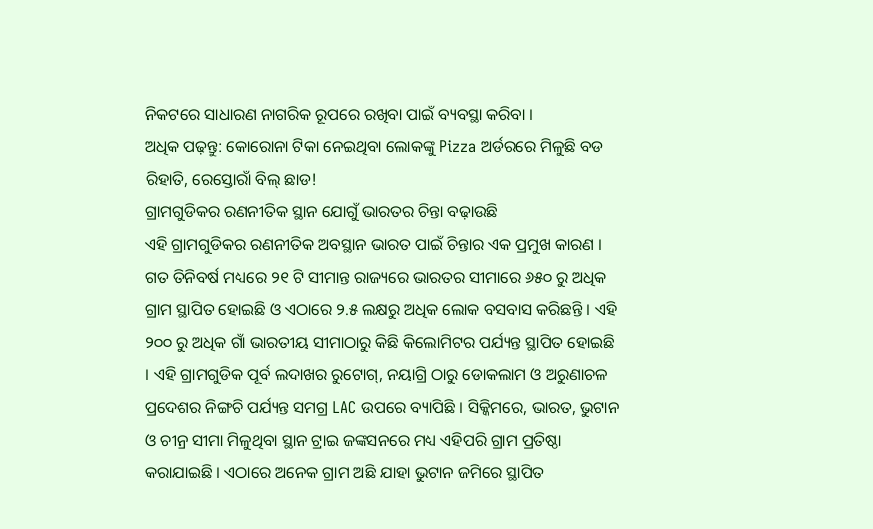ନିକଟରେ ସାଧାରଣ ନାଗରିକ ରୂପରେ ରଖିବା ପାଇଁ ବ୍ୟବସ୍ଥା କରିବା ।
ଅଧିକ ପଢ଼ନ୍ତୁ: କୋରୋନା ଟିକା ନେଇଥିବା ଲୋକଙ୍କୁ Pizza ଅର୍ଡରରେ ମିଳୁଛି ବଡ ରିହାତି, ରେସ୍ତୋରାଁ ବିଲ୍ ଛାଡ!
ଗ୍ରାମଗୁଡିକର ରଣନୀତିକ ସ୍ଥାନ ଯୋଗୁଁ ଭାରତର ଚିନ୍ତା ବଢ଼ାଉଛି
ଏହି ଗ୍ରାମଗୁଡିକର ରଣନୀତିକ ଅବସ୍ଥାନ ଭାରତ ପାଇଁ ଚିନ୍ତାର ଏକ ପ୍ରମୁଖ କାରଣ । ଗତ ତିନିବର୍ଷ ମଧ୍ୟରେ ୨୧ ଟି ସୀମାନ୍ତ ରାଜ୍ୟରେ ଭାରତର ସୀମାରେ ୬୫୦ ରୁ ଅଧିକ ଗ୍ରାମ ସ୍ଥାପିତ ହୋଇଛି ଓ ଏଠାରେ ୨.୫ ଲକ୍ଷରୁ ଅଧିକ ଲୋକ ବସବାସ କରିଛନ୍ତି । ଏହି ୨୦୦ ରୁ ଅଧିକ ଗାଁ ଭାରତୀୟ ସୀମାଠାରୁ କିଛି କିଲୋମିଟର ପର୍ଯ୍ୟନ୍ତ ସ୍ଥାପିତ ହୋଇଛି । ଏହି ଗ୍ରାମଗୁଡିକ ପୂର୍ବ ଲଦାଖର ରୁଟୋଗ୍, ନୟାଗ୍ରି ଠାରୁ ଡୋକଲାମ ଓ ଅରୁଣାଚଳ ପ୍ରଦେଶର ନିଙ୍ଗଚି ପର୍ଯ୍ୟନ୍ତ ସମଗ୍ର LAC ଉପରେ ବ୍ୟାପିଛି । ସିକ୍କିମରେ, ଭାରତ, ଭୁଟାନ ଓ ଚୀନ୍ର ସୀମା ମିଳୁଥିବା ସ୍ଥାନ ଟ୍ରାଇ ଜଙ୍କସନରେ ମଧ୍ୟ ଏହିପରି ଗ୍ରାମ ପ୍ରତିଷ୍ଠା କରାଯାଇଛି । ଏଠାରେ ଅନେକ ଗ୍ରାମ ଅଛି ଯାହା ଭୁଟାନ ଜମିରେ ସ୍ଥାପିତ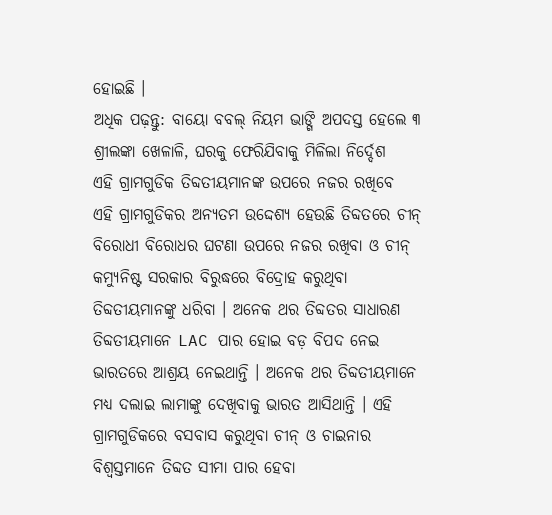ହୋଇଛି ।
ଅଧିକ ପଢ଼ନ୍ତୁ: ବାୟୋ ବବଲ୍ ନିୟମ ଭାଙ୍ଗି ଅପଦସ୍ତ ହେଲେ ୩ ଶ୍ରୀଲଙ୍କା ଖେଳାଳି, ଘରକୁ ଫେରିଯିବାକୁ ମିଳିଲା ନିର୍ଦ୍ଦେଶ
ଏହି ଗ୍ରାମଗୁଡିକ ତିବ୍ଦତୀୟମାନଙ୍କ ଉପରେ ନଜର ରଖିବେ
ଏହି ଗ୍ରାମଗୁଡିକର ଅନ୍ୟତମ ଉଦ୍ଦେଶ୍ୟ ହେଉଛି ତିବ୍ଦତରେ ଚୀନ୍ ବିରୋଧୀ ବିରୋଧର ଘଟଣା ଉପରେ ନଜର ରଖିବା ଓ ଚୀନ୍ କମ୍ୟୁନିଷ୍ଟ ସରକାର ବିରୁଦ୍ଧରେ ବିଦ୍ରୋହ କରୁଥିବା ତିବ୍ଦତୀୟମାନଙ୍କୁ ଧରିବା । ଅନେକ ଥର ତିବ୍ଦତର ସାଧାରଣ ତିବ୍ଦତୀୟମାନେ LAC ପାର ହୋଇ ବଡ଼ ବିପଦ ନେଇ ଭାରତରେ ଆଶ୍ରୟ ନେଇଥାନ୍ତି । ଅନେକ ଥର ତିବ୍ଦତୀୟମାନେ ମଧ୍ୟ ଦଲାଇ ଲାମାଙ୍କୁ ଦେଖିବାକୁ ଭାରତ ଆସିଥାନ୍ତି । ଏହି ଗ୍ରାମଗୁଡିକରେ ବସବାସ କରୁଥିବା ଚୀନ୍ ଓ ଚାଇନାର ବିଶ୍ୱସ୍ତମାନେ ତିବ୍ଦତ ସୀମା ପାର ହେବା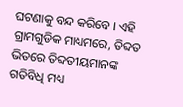ଘଟଣାକୁ ବନ୍ଦ କରିବେ । ଏହି ଗ୍ରାମଗୁଡିକ ମାଧ୍ୟମରେ, ତିବ୍ଦତ ଭିତରେ ତିବ୍ଦତୀୟମାନଙ୍କ ଗତିବିଧି ମଧ୍ୟ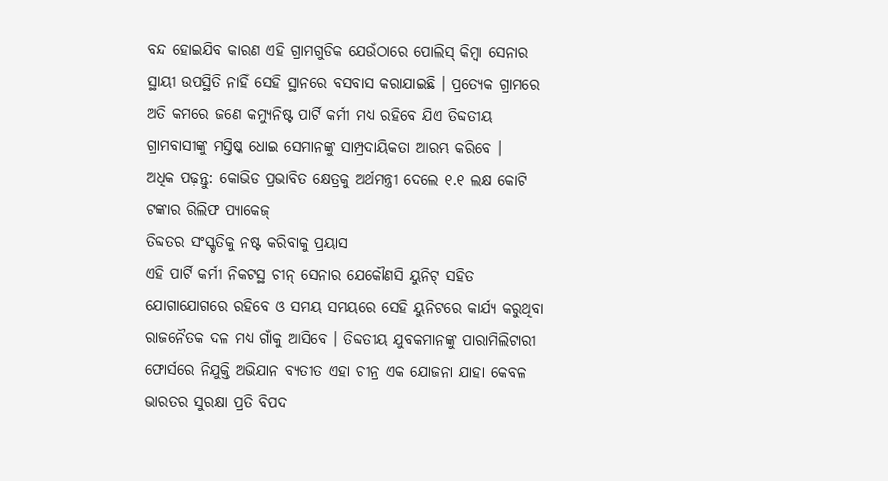ବନ୍ଦ ହୋଇଯିବ କାରଣ ଏହି ଗ୍ରାମଗୁଡିକ ଯେଉଁଠାରେ ପୋଲିସ୍ କିମ୍ବା ସେନାର ସ୍ଥାୟୀ ଉପସ୍ଥିତି ନାହିଁ ସେହି ସ୍ଥାନରେ ବସବାସ କରାଯାଇଛି । ପ୍ରତ୍ୟେକ ଗ୍ରାମରେ ଅତି କମରେ ଜଣେ କମ୍ୟୁନିଷ୍ଟ ପାର୍ଟି କର୍ମୀ ମଧ୍ୟ ରହିବେ ଯିଏ ତିବ୍ଦତୀୟ ଗ୍ରାମବାସୀଙ୍କୁ ମସ୍ତିଷ୍କ ଧୋଇ ସେମାନଙ୍କୁ ସାମ୍ପ୍ରଦାୟିକତା ଆରମ୍ଭ କରିବେ ।
ଅଧିକ ପଢ଼ନ୍ତୁ: କୋଭିଡ ପ୍ରଭାବିତ କ୍ଷେତ୍ରକୁ ଅର୍ଥମନ୍ତ୍ରୀ ଦେଲେ ୧.୧ ଲକ୍ଷ କୋଟି ଟଙ୍କାର ରିଲିଫ ପ୍ୟାକେଜ୍
ତିବ୍ଦତର ସଂସ୍କୃତିକୁ ନଷ୍ଟ କରିବାକୁ ପ୍ରୟାସ
ଏହି ପାର୍ଟି କର୍ମୀ ନିକଟସ୍ଥ ଚୀନ୍ ସେନାର ଯେକୌଣସି ୟୁନିଟ୍ ସହିତ ଯୋଗାଯୋଗରେ ରହିବେ ଓ ସମୟ ସମୟରେ ସେହି ୟୁନିଟରେ କାର୍ଯ୍ୟ କରୁଥିବା ରାଜନୈତକ ଦଳ ମଧ୍ୟ ଗାଁକୁ ଆସିବେ । ତିବ୍ଦତୀୟ ଯୁବକମାନଙ୍କୁ ପାରାମିଲିଟାରୀ ଫୋର୍ସରେ ନିଯୁକ୍ତି ଅଭିଯାନ ବ୍ୟତୀତ ଏହା ଚୀନ୍ର ଏକ ଯୋଜନା ଯାହା କେବଳ ଭାରତର ସୁରକ୍ଷା ପ୍ରତି ବିପଦ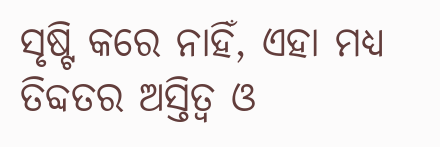ସୃଷ୍ଟି କରେ ନାହିଁ, ଏହା ମଧ୍ୟ ତିବ୍ଦତର ଅସ୍ତିତ୍ୱ ଓ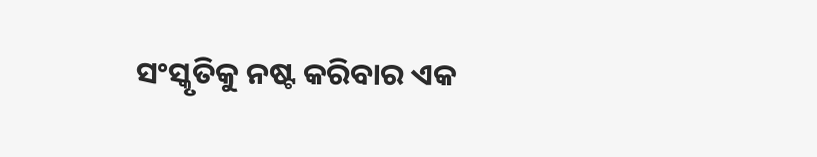ସଂସ୍କୃତିକୁ ନଷ୍ଟ କରିବାର ଏକ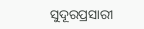ସୁଦୂରପ୍ରସାରୀ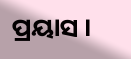ପ୍ରୟାସ ।